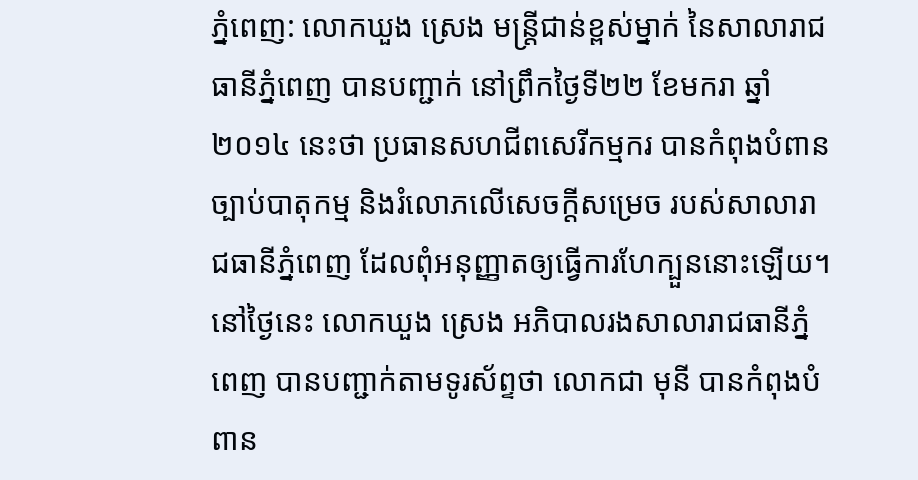ភ្នំពេញ: លោកឃួង ស្រេង មន្ត្រីជាន់ខ្ពស់ម្នាក់ នៃសាលារាជធានីភ្នំពេញ បានបញ្ជាក់ នៅព្រឹកថ្ងៃទី២២ ខែមករា ឆ្នាំ២០១៤ នេះថា ប្រធានសហជីពសេរីកម្មករ បានកំពុងបំពានច្បាប់បាតុកម្ម និងរំលោភលើសេចក្តីសម្រេច របស់សាលារាជធានីភ្នំពេញ ដែលពុំអនុញ្ញាតឲ្យធ្វើការហែក្បួននោះឡើយ។
នៅថ្ងៃនេះ លោកឃួង ស្រេង អភិបាលរងសាលារាជធានីភ្នំពេញ បានបញ្ជាក់តាមទូរស័ព្ទថា លោកជា មុនី បានកំពុងបំពាន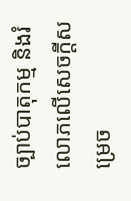ច្បាប់បាតុកម្ម និងរំលោភលើសេចក្តីសម្រេច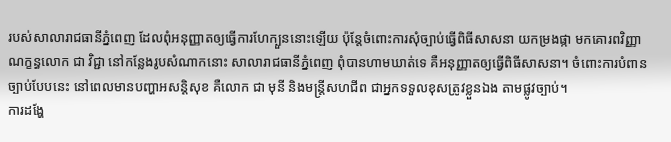របស់សាលារាជធានីភ្នំពេញ ដែលពុំអនុញ្ញាតឲ្យធ្វើការហែក្បួននោះឡើយ ប៉ុន្តែចំពោះការសុំច្បាប់ធ្វើពិធីសាសនា យកម្រងផ្កា មកគោរពវិញ្ញាណក្ខន្ធលោក ជា វិជ្ជា នៅកន្លែងរូបសំណាកនោះ សាលារាជធានីភ្នំពេញ ពុំបានហាមឃាត់ទេ គឺអនុញ្ញាតឲ្យធ្វើពិធីសាសនា។ ចំពោះការបំពានច្បាប់បែបនេះ នៅពេលមានបញ្ហាអសន្តិសុខ គឺលោក ជា មុនី និងមន្ត្រីសហជីព ជាអ្នកទទួលខុសត្រូវខ្លួនឯង តាមផ្លូវច្បាប់។
ការដង្ហែ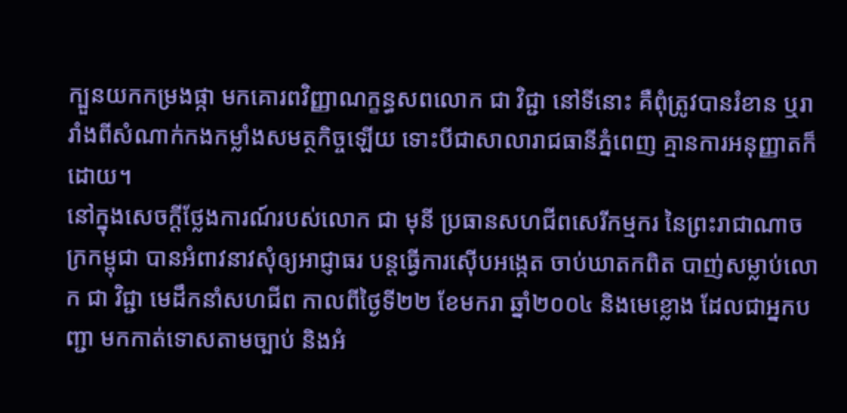ក្បួនយកកម្រងផ្កា មកគោរពវិញ្ញាណក្ខន្ធសពលោក ជា វិជ្ជា នៅទីនោះ គឺពុំត្រូវបានរំខាន ឬរារាំងពីសំណាក់កងកម្លាំងសមត្ថកិច្ចឡើយ ទោះបីជាសាលារាជធានីភ្នំពេញ គ្មានការអនុញ្ញាតក៏ដោយ។
នៅក្នុងសេចក្តីថ្លែងការណ៍របស់លោក ជា មុនី ប្រធានសហជីពសេរីកម្មករ នៃព្រះរាជាណាចក្រកម្ពុជា បានអំពាវនាវសុំឲ្យអាជ្ញាធរ បន្តធ្វើការស៊ើបអង្កេត ចាប់ឃាតកពិត បាញ់សម្លាប់លោក ជា វិជ្ជា មេដឹកនាំសហជីព កាលពីថ្ងៃទី២២ ខែមករា ឆ្នាំ២០០៤ និងមេខ្លោង ដែលជាអ្នកបញ្ជា មកកាត់ទោសតាមច្បាប់ និងអំ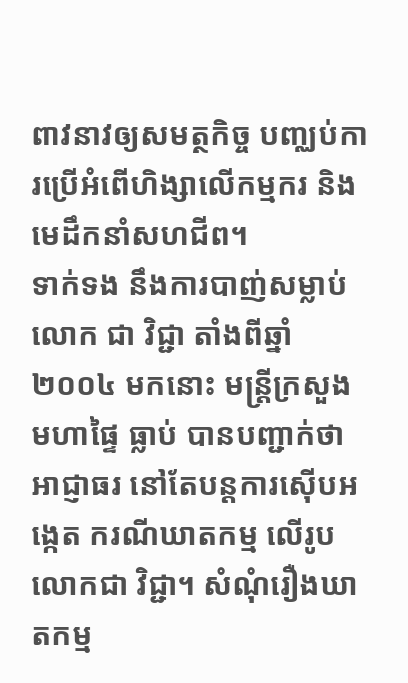ពាវនាវឲ្យសមត្ថកិច្ច បញ្ឈប់ការប្រើអំពើហិង្សាលើកម្មករ និងមេដឹកនាំសហជីព។
ទាក់ទង នឹងការបាញ់សម្លាប់លោក ជា វិជ្ជា តាំងពីឆ្នាំ២០០៤ មកនោះ មន្ត្រីក្រសួងមហាផ្ទៃ ធ្លាប់ បានបញ្ជាក់ថា អាជ្ញាធរ នៅតែបន្តការស៊ើបអង្កេត ករណីឃាតកម្ម លើរូបលោកជា វិជ្ជា។ សំណុំរឿងឃាតកម្ម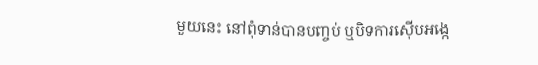មួយនេះ នៅពុំទាន់បានបញ្ចប់ ឬបិទការស៊ើបអង្កេ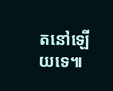តនៅឡើយទេ៕